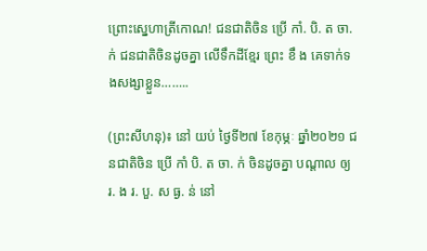ព្រោះស្នេហាត្រីកោណ! ជនជាតិចិន ប្រើ កាំ. បិ. ត ចា. ក់ ជនជាតិចិនដូចគ្នា លើទឹកដីខ្មែរ ព្រេះ ខឹ ង គេទាក់ទងសង្សាខ្លួន……..

(ព្រះសីហនុ)៖ នៅ យប់ ថ្ងៃទី២៧ ខែកុម្ភៈ ឆ្នាំ២០២១ ជនជាតិចិន ប្រើ កាំ បិ. ត ចា. ក់ ចិនដូចគ្នា បណ្ដាល ឲ្យ រ. ង រ. បួ. ស ធ្ង. ន់ នៅ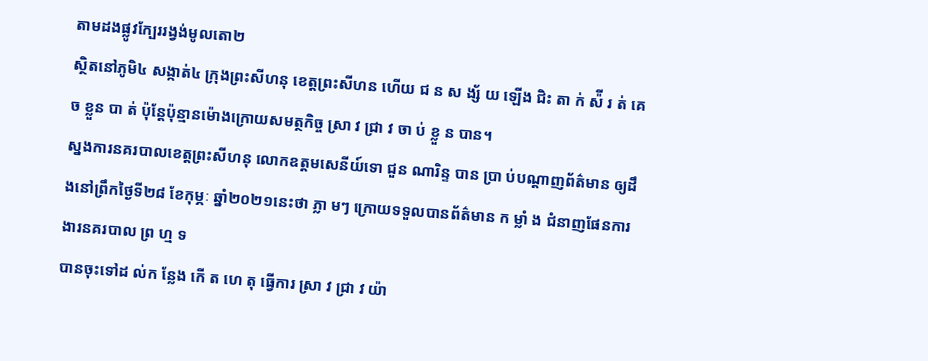តាមដងផ្លូវក្បែររង្វង់មូលតោ២
ស្ថិតនៅភូមិ៤ សង្កាត់៤ ក្រុងព្រះសីហនុ ខេត្តព្រះសីហន ហើយ ជ ន ស ង្ស័ យ ឡើង ជិះ តា ក់ ស៉ី រ ត់ គេ ច ខ្លួន បា ត់ ប៉ុន្ដែប៉ុន្មានម៉ោងក្រោយសមត្ថកិច្ច ស្រា វ ជ្រា វ ចា ប់ ខ្លួ ន បាន។
ស្នងការនគរបាលខេត្តព្រះសីហនុ លោកឧត្តមសេនីយ៍ទោ ជួន ណារិន្ទ បាន ប្រា ប់បណ្ដាញព័ត៌មាន ឲ្យដឹងនៅព្រឹកថ្ងៃទី២៨ ខែកុម្ភៈ ឆ្នាំ២០២១នេះថា ភ្លា មៗ ក្រោយទទួលបានព័ត៌មាន ក ម្លាំ ង ជំនាញផែនការងារនគរបាល ព្រ ហ្ម ទ
បានចុះទៅដ ល់ក ន្លែង កើ ត ហេ តុ ធ្វើការ ស្រា វ ជ្រា វ យ៉ា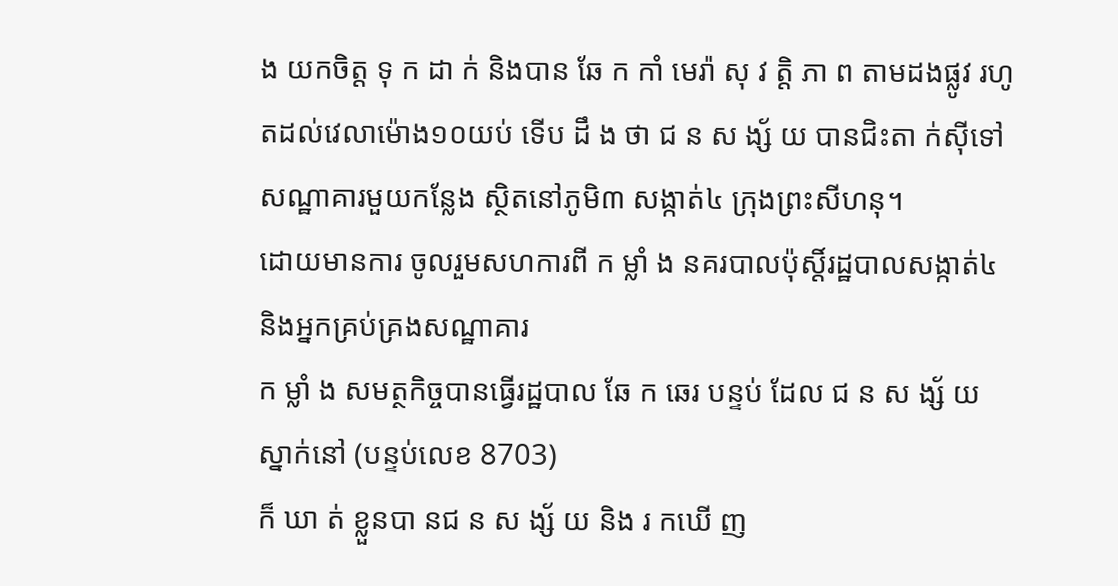ង យកចិត្ត ទុ ក ដា ក់ និងបាន ឆែ ក កាំ មេរ៉ា សុ វ ត្តិ ភា ព តាមដងផ្លូវ រហូតដល់វេលាម៉ោង១០យប់ ទើប ដឹ ង ថា ជ ន ស ង្ស័ យ បានជិះតា ក់ស៊ីទៅសណ្ឋាគារមួយកន្លែង ស្ថិតនៅភូមិ៣ សង្កាត់៤ ក្រុងព្រះសីហនុ។
ដោយមានការ ចូលរួមសហការពី ក ម្លាំ ង នគរបាលប៉ុស្តិ៍រដ្ឋបាលសង្កាត់៤ និងអ្នកគ្រប់គ្រងសណ្ឋាគារ
ក ម្លាំ ង សមត្ថកិច្ចបានធ្វើរដ្ឋបាល ឆែ ក ឆេរ បន្ទប់ ដែល ជ ន ស ង្ស័ យ ស្នាក់នៅ (បន្ទប់លេខ 8703)
ក៏ ឃា ត់ ខ្លួនបា នជ ន ស ង្ស័ យ និង រ កឃើ ញ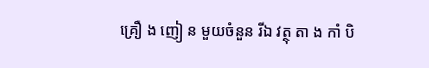គ្រឿ ង ញៀ ន មួយចំនួន រីឯ វត្ថុ តា ង កាំ បិ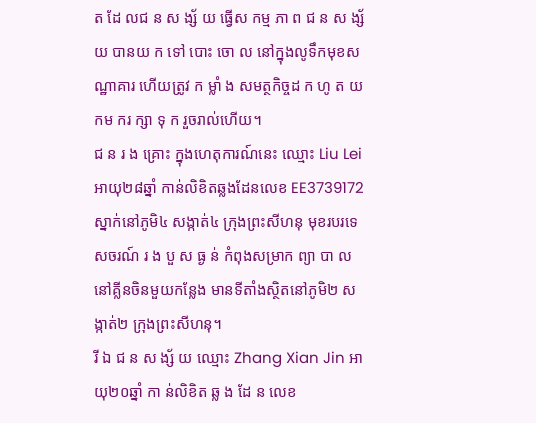ត ដែ លជ ន ស ង្ស័ យ ធ្វើស កម្ម ភា ព ជ ន ស ង្ស័ យ បានយ ក ទៅ បោះ ចោ ល នៅក្នុងលូទឹកមុខសណ្ឋាគារ ហើយត្រូវ ក ម្លាំ ង សមត្ថកិច្ចដ ក ហូ ត យកម ករ ក្សា ទុ ក រួចរាល់ហើយ។
ជ ន រ ង គ្រោះ ក្នុងហេតុការណ៍នេះ ឈ្មោះ Liu Lei អាយុ២៨ឆ្នាំ កាន់លិខិតឆ្លងដែនលេខ EE3739172 ស្នាក់នៅភូមិ៤ សង្កាត់៤ ក្រុងព្រះសីហនុ មុខរបរទេសចរណ៍ រ ង បួ ស ធ្ង ន់ កំពុងសម្រាក ព្យា បា ល នៅគ្លីនចិនមួយកន្លែង មានទីតាំងស្ថិតនៅភូមិ២ សង្កាត់២ ក្រុងព្រះសីហនុ។
រី ឯ ជ ន ស ង្ស័ យ ឈ្មោះ Zhang Xian Jin អាយុ២០ឆ្នាំ កា ន់លិខិត ឆ្ល ង ដែ ន លេខ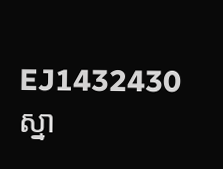EJ1432430 ស្នា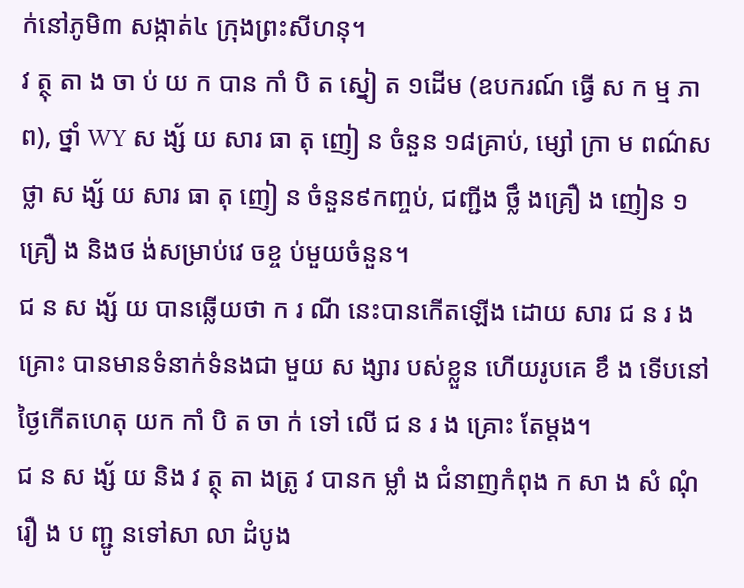ក់នៅភូមិ៣ សង្កាត់៤ ក្រុងព្រះសីហនុ។
វ ត្ថុ តា ង ចា ប់ យ ក បាន កាំ បិ ត ស្នៀ ត ១ដើម (ឧបករណ៍ ធ្វើ ស ក ម្ម ភា ព), ថ្នាំ WY ស ង្ស័ យ សារ ធា តុ ញៀ ន ចំនួន ១៨គ្រាប់, ម្សៅ ក្រា ម ពណ៌សថ្លា ស ង្ស័ យ សារ ធា តុ ញៀ ន ចំនួន៩កញ្ចប់, ជញ្ជីង ថ្លឹ ងគ្រឿ ង ញៀន ១គ្រឿ ង និងថ ង់សម្រាប់វេ ចខ្ច ប់មួយចំនួន។
ជ ន ស ង្ស័ យ បានឆ្លើយថា ក រ ណី នេះបានកើតឡើង ដោយ សារ ជ ន រ ង គ្រោះ បានមានទំនាក់ទំនងជា មួយ ស ង្សារ បស់ខ្លួន ហើយរូបគេ ខឹ ង ទើបនៅថ្ងៃកើតហេតុ យក កាំ បិ ត ចា ក់ ទៅ លើ ជ ន រ ង គ្រោះ តែម្តង។
ជ ន ស ង្ស័ យ និង វ ត្ថុ តា ងត្រូ វ បានក ម្លាំ ង ជំនាញកំពុង ក សា ង សំ ណុំ រឿ ង ប ញ្ជូ នទៅសា លា ដំបូង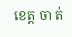ខេត្ត ចា ត់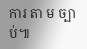ការ តា ម ច្បា ប់៕